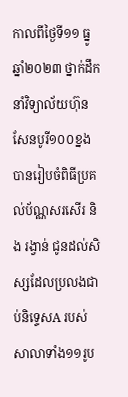កាលពីថ្ងៃទី១១ ធ្នូ ឆ្នាំ២០២៣ ថ្នាក់ដឹកនាំវិទ្យាល័យហ៊ុនសែនបូរី១០០ខ្នង បានរៀបចំពិធីប្រគល់ប័ណ្ណសរសើរ និង រង្វាន់ ជូនដល់សិស្សដែលប្រលងជាប់និទ្ទេសA របស់សាលាទាំង១១រូប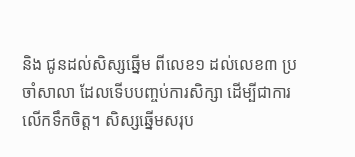និង ជូនដល់សិស្សឆ្នើម ពីលេខ១ ដល់លេខ៣ ប្រចាំសាលា ដែលទើបបញ្ចប់ការសិក្សា ដើម្បីជាការលើកទឹកចិត្ត។ សិស្សឆ្នើមសរុប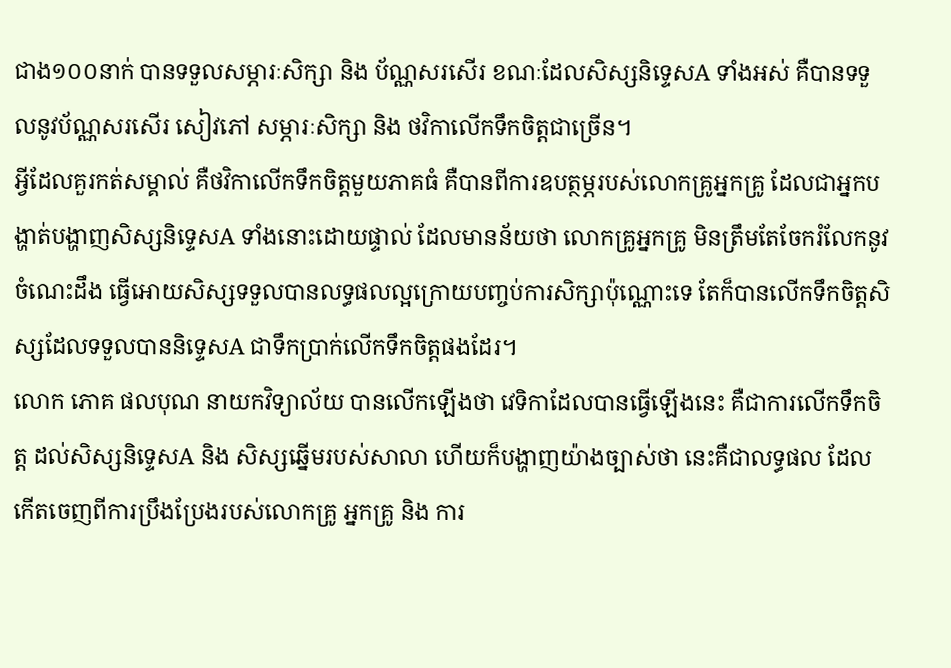ជាង១០០នាក់ បានទទួលសម្ភារៈសិក្សា និង ប័ណ្ណសរសើរ ខណៈដែលសិស្សនិទ្ទេសA ទាំងអស់ គឺបានទទួលនូវប័ណ្ណសរសើរ សៀវភៅ សម្ភារៈសិក្សា និង ថវិកាលើកទឹកចិត្តជាច្រើន។
អ្វីដែលគួរកត់សម្គាល់ គឺថវិកាលើកទឹកចិត្តមួយភាគធំ គឺបានពីការឧបត្ថម្ភរបស់លោកគ្រូអ្នកគ្រូ ដែលជាអ្នកបង្ហាត់បង្ហាញសិស្សនិទ្ទេសA ទាំងនោះដោយផ្ទាល់ ដែលមានន័យថា លោកគ្រូអ្នកគ្រូ មិនត្រឹមតែចែករំលែកនូវចំណេះដឹង ធ្វើអោយសិស្សទទួលបានលទ្ធផលល្អក្រោយបញ្ចប់ការសិក្សាប៉ុណ្ណោះទេ តែក៏បានលើកទឹកចិត្តសិស្សដែលទទួលបាននិទ្ទេសA ជាទឹកប្រាក់លើកទឹកចិត្តផងដែរ។
លោក ភោគ ផលបុណ នាយកវិទ្យាល័យ បានលើកឡើងថា វេទិកាដែលបានធ្វើឡើងនេះ គឺជាការលើកទឹកចិត្ត ដល់សិស្សនិទ្ទេសA និង សិស្សឆ្នើមរបស់សាលា ហើយក៏បង្ហាញយ៉ាងច្បាស់ថា នេះគឺជាលទ្ធផល ដែលកើតចេញពីការប្រឹងប្រែងរបស់លោកគ្រូ អ្នកគ្រូ និង ការ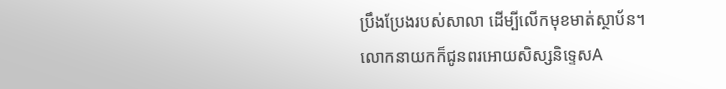ប្រឹងប្រែងរបស់សាលា ដើម្បីលើកមុខមាត់ស្ថាប័ន។
លោកនាយកក៏ជូនពរអោយសិស្សនិទ្ទេសA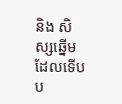និង សិស្សឆ្នើមដែលទើបប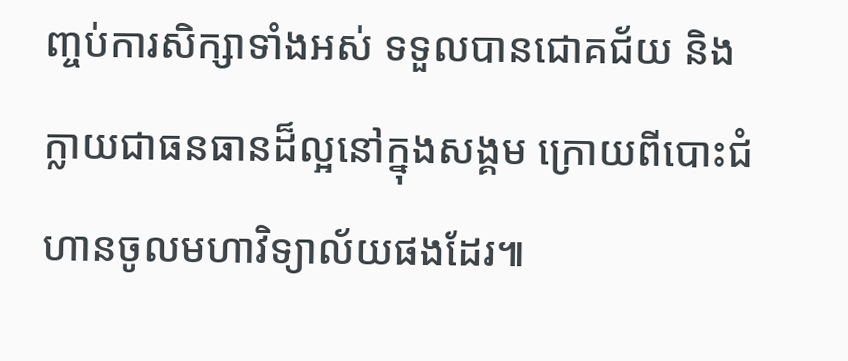ញ្ចប់ការសិក្សាទាំងអស់ ទទួលបានជោគជ័យ និង ក្លាយជាធនធានដ៏ល្អនៅក្នុងសង្គម ក្រោយពីបោះជំហានចូលមហាវិទ្យាល័យផងដែរ៕